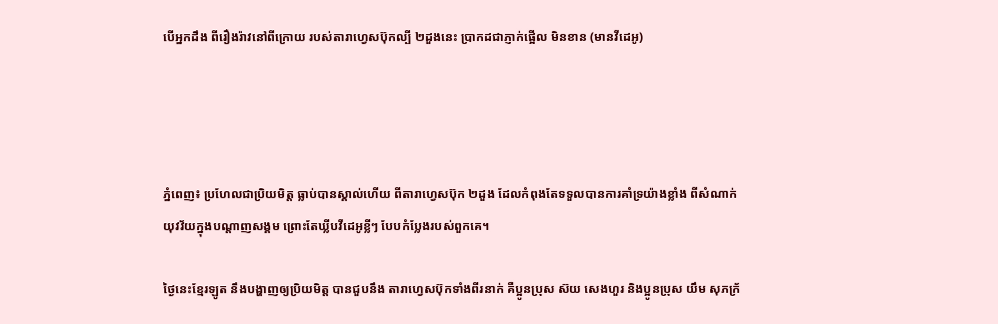បើអ្នកដឹង ពីរឿងរ៉ាវនៅពីក្រោយ របស់តារាហ្វេសប៊ុកល្បី ២ដួងនេះ ប្រាកដជាភ្ញាក់ផ្អើល មិនខាន (មានវីដេអូ)




ភ្នំពេញ៖ ប្រហែលជាប្រិយមិត្ត ធ្លាប់បានស្គាល់ហើយ ពីតារាហ្វេសប៊ុក ២ដួង ដែលកំពុងតែទទួលបានការគាំទ្រយ៉ាងខ្លាំង ពីសំណាក់យុវវ័យក្នុងបណ្តាញសង្គម ព្រោះតែឃ្លីបវីដេអូខ្លីៗ បែបកំប្លែងរបស់ពួកគេ។

ថ្ងៃនេះខ្មែរឡូត នឹងបង្ហាញឲ្យប្រិយមិត្ត បានជួបនឹង តារាហ្វេសប៊ុកទាំងពីរនាក់ គឺប្អូនប្រុស ស៊យ សេងហួរ និងប្អូនប្រុស យឹម សុភក្រ័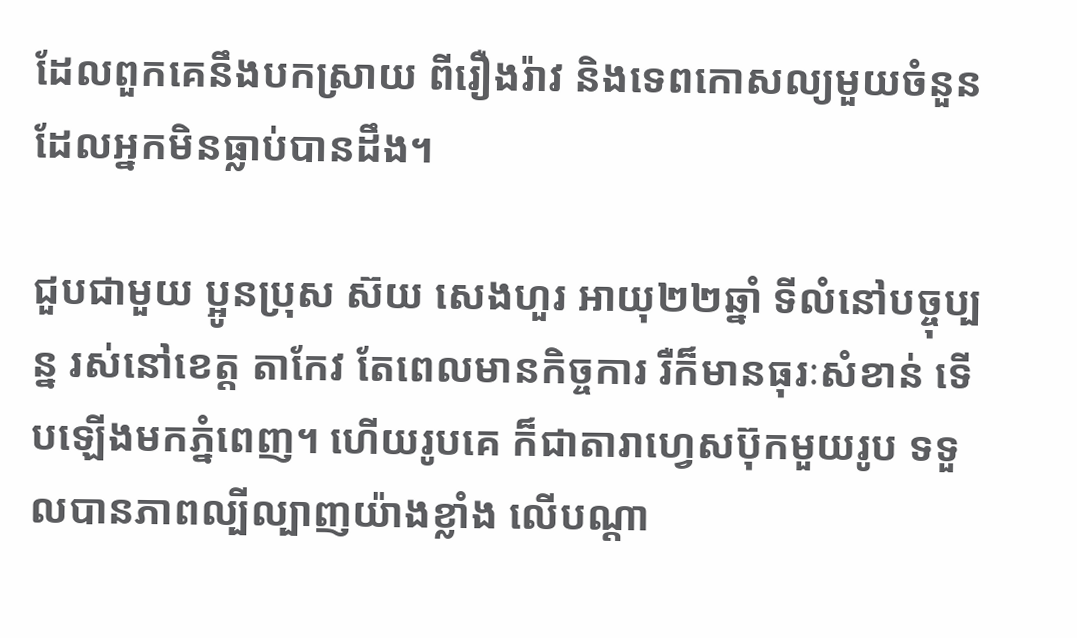ដែលពួកគេនឹងបកស្រាយ ពីរឿងរ៉ាវ និងទេពកោសល្យមួយចំនួន ដែលអ្នកមិនធ្លាប់បានដឹង។

ជួបជាមួយ ប្អូនប្រុស ស៊យ សេងហួរ អាយុ២២ឆ្នាំ ទីលំនៅបច្ចុប្បន្ន រស់នៅខេត្ត តាកែវ តែពេលមានកិច្ចការ រឺក៏មានធុរៈសំខាន់ ទើបឡើងមកភ្នំពេញ។ ហើយរូបគេ ក៏ជាតារាហ្វេសប៊ុកមួយរូប ទទួលបានភាពល្បីល្បាញយ៉ាងខ្លាំង លើបណ្តា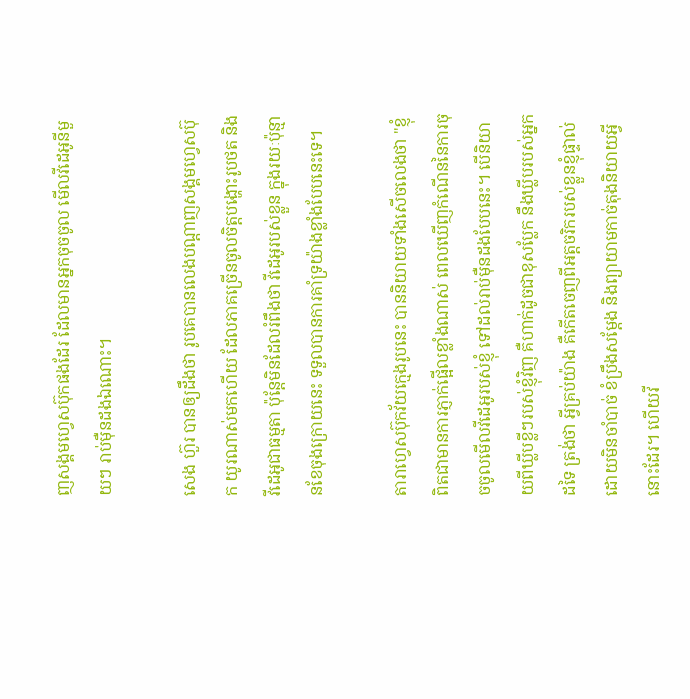ញសង្គមហ្វេសប៊ុកផងដែរ ដែលមានអ្នកចុចចូល មើលវីដេអូនីមួយៗ រាប់ម៉ឺនដងឯណោះ។

សេង ហ៊ួរ បានឲ្យដឹងថា រូបគេបានលេងបណ្តាញសង្គមហ្វេសប៊ុក យូរណាស់មកហើយ ដែលភាគច្រើនចូលចិត្តបង្ហោះរូបថត និងវីដេអូជាធម្មតា ប៉ុន្តែមិនដែលរំពឹងថា វីដេអូរបស់ខ្លួន ក្នុងរយៈប៉ុន្មានខែចុងក្រោយនេះ ទទួលបានការគាំទ្រយ៉ាងខ្លាំងបែបនេះទេ។

តារាហ្វេសប៊ុកវ័យក្មេងរូបនេះ បាននិយាយទាំងសើចលេងថា "ខ្ញុំពិតជាមានការភ្ញាក់ផ្អើលខ្លាំងណាស់ ពេលឃើញកំណើននៃការចុចចូលមើលវីដេអូរបស់ខ្ញុំ ទៅដល់រាប់ម៉ឺនដងបែបនេះ។ បើនិយាយពីឃ្លីបខ្លីៗរបស់ខ្ញុំវិញ គឺហាក់ដូចជាខុសប្លែក នឹងឃ្លីបរបស់អ្នកដទៃ ត្រង់ថា អ្វីគ្រប់យ៉ាង គឺកើតចេញពីអត្តចរិករបស់ខ្លួនខ្ញុំផ្ទាល់ ដោយមិនចាំបាច់ ខំប្រឹងសម្តែង និងព្យាយាមកាច់តុងនិយាយអ្វីនោះដែរ។ ហើយវី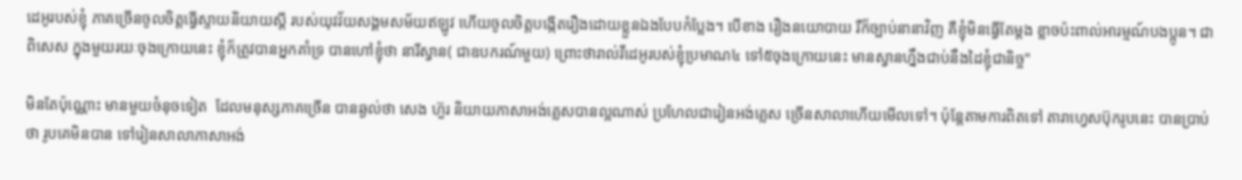ដេអូរបស់ខ្ញុំ ភាគច្រើនចូលចិត្តធ្វើស្ទាយនិយាយស្តី របស់យុវវ័យសង្គមសម័យឥឡូវ ហើយចូលចិត្តបង្កើតរឿងដោយខ្លួនឯងបែបកំប្លែង។ បើខាង រឿងនយោបាយ រឺក៏ច្បាប់នានាវិញ គឺខ្ញុំមិនធ្វើតែម្តង ខ្លាចប៉ះពាល់អារម្មណ៍បងប្អូន។ ជាពិសេស ក្នុងមួយរយៈចុងក្រោយនេះ ខ្ញុំក៏ត្រូវបានអ្នកគាំទ្រ បានហៅខ្ញុំថា នារីស្វាន( ជាឧបករណ៍មួយ) ព្រោះថារាល់វីដេអូរបស់ខ្ញុំប្រមាណ៤ ទៅ៥ចុងក្រោយនេះ មានស្វានហ្នឹងជាប់នឹងដៃខ្ញុំជានិច្ច"

មិនតែប៉ុណ្ណោះ មានមួយចំនុចទៀត  ដែលមនុស្សភាគច្រើន បានឆ្ងល់ថា សេង ហ៊ួរ និយាយភាសាអង់គ្លេសបានល្អណាស់ ប្រហែលជារៀនអង់គ្លេស ច្រើនសាលាហើយមើលទៅ។ ប៉ុន្តែតាមការពិតទៅ តារាហ្វេសប៊ុករូបនេះ បានប្រាប់ថា រូបគេមិនបាន ទៅរៀនសាលាភាសាអង់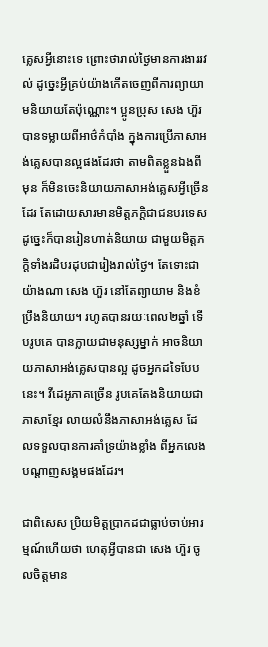គ្លេសអ្វីនោះទេ ព្រោះថារាល់ថ្ងៃមានការងាររវល់ ដូច្នេះអ្វីគ្រប់យ៉ាងកើតចេញពីការព្យាយាមនិយាយតែប៉ុណ្ណោះ។ ប្អូនប្រុស សេង ហ៊ួរ បានទម្លាយពីអាថ៌កំបាំង ក្នុងការប្រើភាសាអង់គ្លេសបានល្អផងដែរថា តាមពិតខ្លួនឯងពីមុន ក៏មិនចេះនិយាយភាសាអង់គ្លេសអ្វីច្រើនដែរ តែដោយសារមានមិត្តភក្តិជាជនបរទេស ដូច្នេះក៏បានរៀនហាត់និយាយ ជាមួយមិត្តភក្តិទាំងរដិបរដុបជារៀងរាល់ថ្ងៃ។ តែទោះជាយ៉ាងណា សេង ហ៊ួរ នៅតែព្យាយាម និងខំប្រឹងនិយាយ។ រហូតបានរយៈពេល២ឆ្នាំ ទើបរូបគេ បានក្លាយជាមនុស្សម្នាក់ អាចនិយាយភាសាអង់គ្លេសបានល្អ ដូចអ្នកដទៃបែបនេះ។ វីដេអូភាគច្រើន រូបគេតែងនិយាយជាភាសាខ្មែរ លាយលំនឹងភាសាអង់គ្លេស ដែលទទួលបានការគាំទ្រយ៉ាងខ្លាំង ពីអ្នកលេងបណ្តាញសង្គមផងដែរ។

ជាពិសេស ប្រិយមិត្តប្រាកដជាធ្លាប់ចាប់អារម្មណ៍ហើយថា ហេតុអ្វីបានជា សេង ហ៊ួរ ចូលចិត្តមាន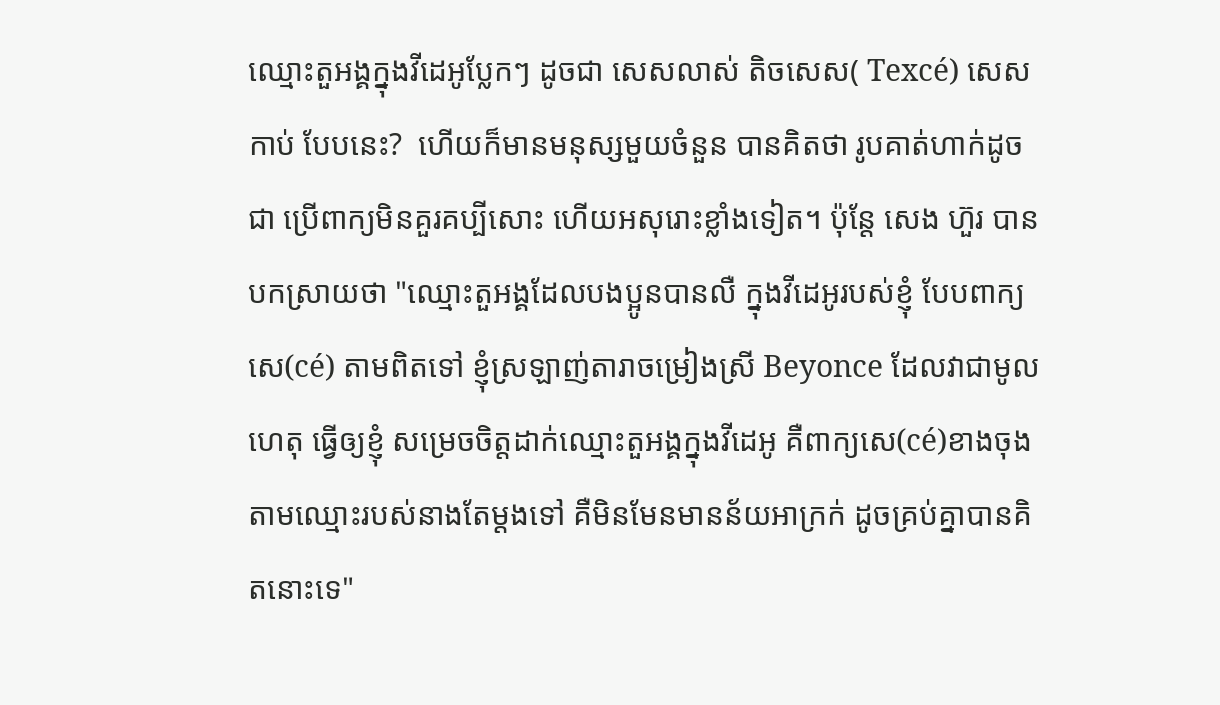ឈ្មោះតួអង្គក្នុងវីដេអូប្លែកៗ ដូចជា សេសលាស់ តិចសេស( Texcé) សេសកាប់ បែបនេះ?  ហើយក៏មានមនុស្សមួយចំនួន បានគិតថា រូបគាត់ហាក់ដូចជា ប្រើពាក្យមិនគួរគប្បីសោះ ហើយអសុរោះខ្លាំងទៀត។ ប៉ុន្តែ សេង ហ៊ួរ បានបកស្រាយថា "ឈ្មោះតួអង្គដែលបងប្អូនបានលឺ ក្នុងវីដេអូរបស់ខ្ញុំ បែបពាក្យសេ(cé) តាមពិតទៅ ខ្ញុំស្រឡាញ់តារាចម្រៀងស្រី Beyonce ដែលវាជាមូលហេតុ ធ្វើឲ្យខ្ញុំ សម្រេចចិត្តដាក់ឈ្មោះតួអង្គក្នុងវីដេអូ គឺពាក្យសេ(cé)ខាងចុង តាមឈ្មោះរបស់នាងតែម្តងទៅ គឺមិនមែនមានន័យអាក្រក់ ដូចគ្រប់គ្នាបានគិតនោះទេ"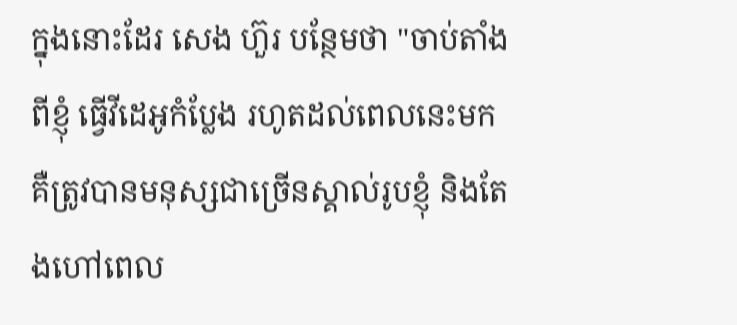ក្នុងនោះដែរ សេង ហ៊ួរ បន្ថែមថា "ចាប់តាំងពីខ្ញុំ ធ្វើវីដេអូកំប្លែង រហូតដល់ពេលនេះមក គឺត្រូវបានមនុស្សជាច្រើនស្គាល់រូបខ្ញុំ និងតែងហៅពេល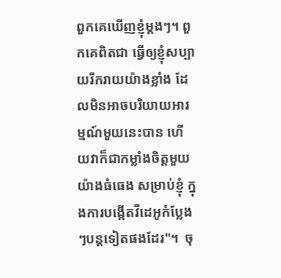ពួកគេឃើញខ្ញុំម្តងៗ។ ពួកគេពិតជា ធ្វើឲ្យខ្ញុំសប្បាយរីករាយយ៉ាងខ្លាំង ដែលមិនអាចបរិយាយអារម្មណ៍មួយនេះបាន ហើយវាក៏ជាកម្លាំងចិត្តមួយយ៉ាងធំធេង សម្រាប់ខ្ញុំ ក្នុងការបង្កើតវីដេអូកំប្លែងៗបន្តទៀតផងដែរ"។  ចុ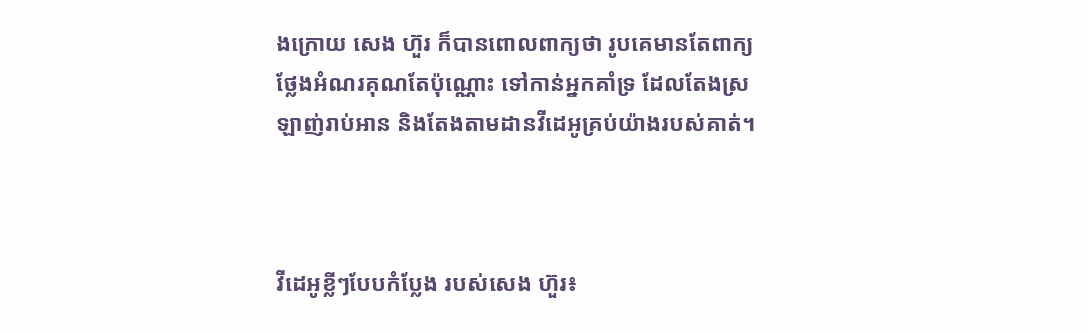ងក្រោយ សេង ហ៊ួរ ក៏បានពោលពាក្យថា រូបគេមានតែពាក្យថ្លែងអំណរគុណតែប៉ុណ្ណោះ ទៅកាន់អ្នកគាំទ្រ ដែលតែងស្រឡាញ់រាប់អាន និងតែងតាមដានវីដេអូគ្រប់យ៉ាងរបស់គាត់។



វីដេអូខ្លីៗបែបកំប្លែង របស់សេង ហ៊ួរ៖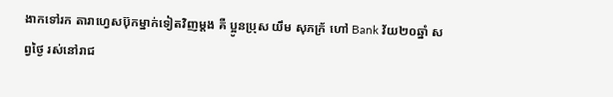ងាកទៅរក តារាហ្វេសប៊ុកម្នាក់ទៀតវិញម្តង គឺ ប្អូនប្រុស យឹម សុភក្រ័ ហៅ Bank វ័យ២០ឆ្នាំ សព្វថ្ងៃ រស់នៅរាជ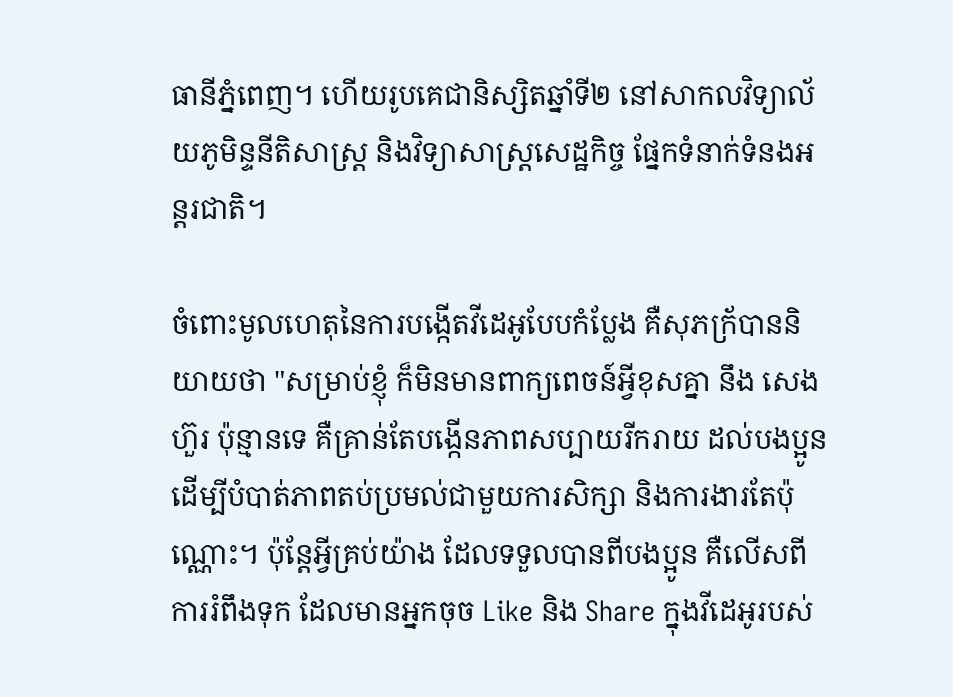ធានីភ្នំពេញ។ ហើយរូបគេជានិស្សិតឆ្នាំទី២ នៅសាកលវិទ្យាល័យភូមិន្ទនីតិសាស្ត្រ និងវិទ្យាសាស្ត្រសេដ្ឋកិច្ច ផ្នែកទំនាក់ទំនងអន្តរជាតិ។

ចំពោះមូលហេតុនៃការបង្កើតវីដេអូបែបកំប្លែង គឺសុភក្រ័បាននិយាយថា "សម្រាប់ខ្ញុំ ក៏មិនមានពាក្យពេចន៍អ្វីខុសគ្នា នឹង សេង ហ៊ួរ ប៉ុន្មានទេ គឺគ្រាន់តែបង្កើនភាពសប្បាយរីករាយ ដល់បងប្អូន ដើម្បីបំបាត់ភាពតប់ប្រមល់ជាមួយការសិក្សា និងការងារតែប៉ុណ្ណោះ។ ប៉ុន្តែអ្វីគ្រប់យ៉ាង ដែលទទួលបានពីបងប្អូន គឺលើសពីការរំពឹងទុក ដែលមានអ្នកចុច Like និង Share ក្នុងវីដេអូរបស់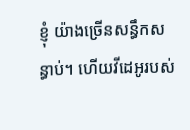ខ្ញុំ យ៉ាងច្រើនសន្ធឹកសន្ធាប់។ ហើយវីដេអូរបស់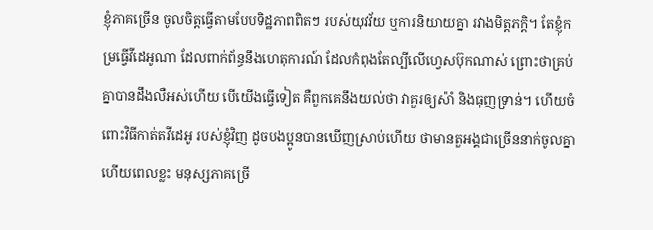ខ្ញុំភាគច្រើន ចូលចិត្តធ្វើតាមបែបទិដ្ឋភាពពិតៗ របស់យុវវ័យ ឬការនិយាយគ្នា រវាងមិត្តភក្តិ។ តែខ្ញុំកម្រធ្វើវីដេអូណា ដែលពាក់ព័ន្ធនឹងហេតុការណ៍ ដែលកំពុងតែល្បីលើហ្វេសប៊ុកណាស់ ព្រោះថាគ្រប់គ្នាបានដឹងលឺអស់ហើយ បើយើងធ្វើទៀត គឺពួកគេនឹងយល់ថា វាគួរឲ្យស៉ាំ និងធុញទ្រាន់។ ហើយចំពោះវិធីកាត់តវីដេអូ របស់ខ្ញុំវិញ ដូចបងប្អូនបានឃើញស្រាប់ហើយ ថាមានតួអង្គជាច្រើននាក់ចូលគ្នា ហើយពេលខ្លះ មនុស្សភាគច្រើ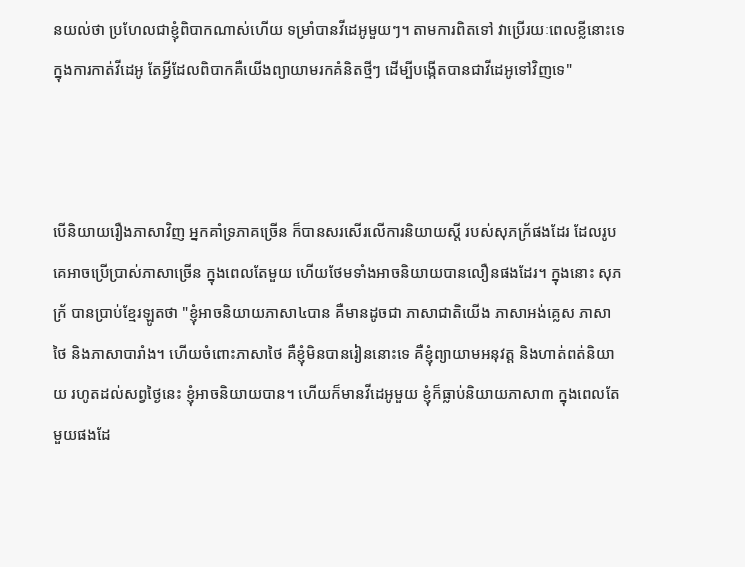នយល់ថា ប្រហែលជាខ្ញុំពិបាកណាស់ហើយ ទម្រាំបានវីដេអូមួយៗ។ តាមការពិតទៅ វាប្រើរយៈពេលខ្លីនោះទេ ក្នុងការកាត់វីដេអូ តែអ្វីដែលពិបាកគឺយើងព្យាយាមរកគំនិតថ្មីៗ ដើម្បីបង្កើតបានជាវីដេអូទៅវិញទេ"



បើនិយាយរឿងភាសាវិញ អ្នកគាំទ្រភាគច្រើន ក៏បានសរសើរលើការនិយាយស្តី របស់សុភក្រ័ផងដែរ ដែលរូបគេអាចប្រើប្រាស់ភាសាច្រើន ក្នុងពេលតែមួយ ហើយថែមទាំងអាចនិយាយបានលឿនផងដែរ។ ក្នុងនោះ សុភក្រ័ បានប្រាប់ខ្មែរឡូតថា "ខ្ញុំអាចនិយាយភាសា៤បាន គឺមានដូចជា ភាសាជាតិយើង ភាសាអង់គ្លេស ភាសាថៃ និងភាសាបារាំង។ ហើយចំពោះភាសាថៃ គឺខ្ញុំមិនបានរៀននោះទេ គឺខ្ញុំព្យាយាមអនុវត្ត និងហាត់ពត់និយាយ រហូតដល់សព្វថ្ងៃនេះ ខ្ញុំអាចនិយាយបាន។ ហើយក៏មានវីដេអូមួយ ខ្ញុំក៏ធ្លាប់និយាយភាសា៣ ក្នុងពេលតែមួយផងដែ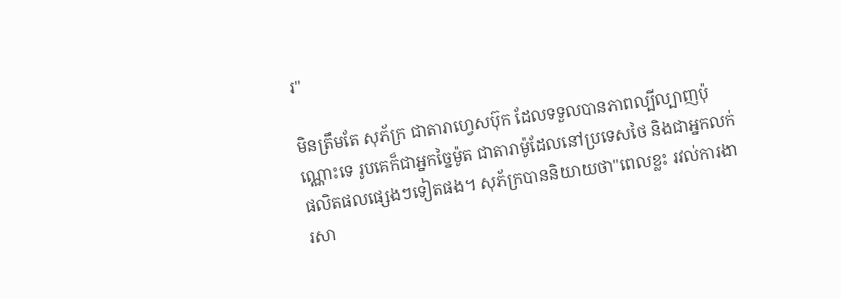រ"

មិនត្រឹមតែ សុភ័ក្រ ជាតារាហ្វេសប៊ុក ដែលទទួលបានភាពល្បីល្បាញប៉ុណ្ណោះទេ រូបគេក៏ជាអ្នកច្នៃម៉ូត ជាតារាម៉ូដែលនៅប្រទេសថៃ និងជាអ្នកលក់ផលិតផលផ្សេងៗទៀតផង។ សុភ័ក្របាននិយាយថា"ពេលខ្លះ រវល់ការងារសា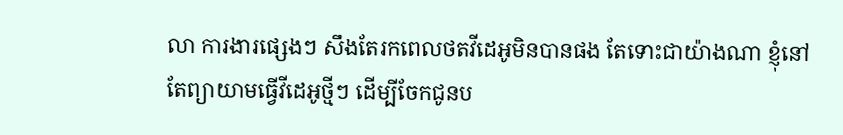លា ការងារផ្សេងៗ សឹងតែរកពេលថតវីដេអូមិនបានផង តែទោះជាយ៉ាងណា ខ្ញុំនៅតែព្យាយាមធ្វើវីដេអូថ្មីៗ ដើម្បីចែកជូនប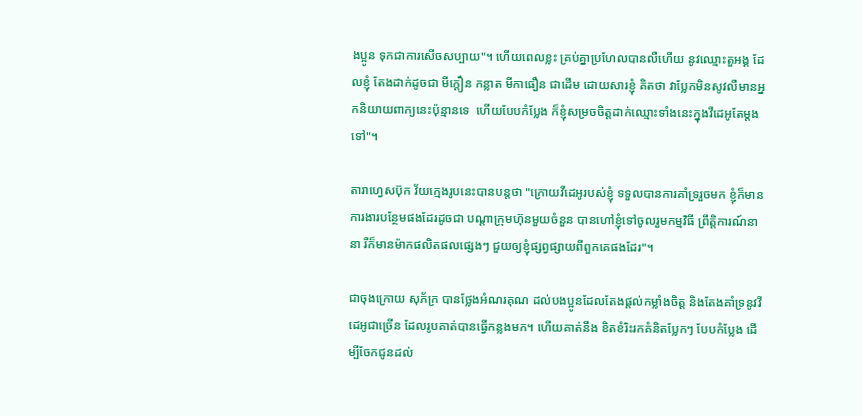ងប្អូន ទុកជាការសើចសប្បាយ"។ ហើយពេលខ្លះ គ្រប់គ្នាប្រហែលបានលឺហើយ នូវឈ្មោះតួអង្គ ដែលខ្ញុំ តែងដាក់ដូចជា មីក្តឿន កន្លាត មីកាធឿន ជាដើម ដោយសារខ្ញុំ គិតថា វាប្លែកមិនសូវលឺមានអ្នកនិយាយពាក្យនេះប៉ុន្មានទេ  ហើយបែបកំប្លែង ក៏ខ្ញុំសម្រចចិត្តដាក់ឈ្មោះទាំងនេះក្នុងវីដេអូតែម្តងទៅ"។

តារាហ្វេសប៊ុក វ័យក្មេងរូបនេះបានបន្តថា "ក្រោយវីដេអូរបស់ខ្ញុំ ទទួលបានការគាំទ្ររួចមក ខ្ញុំក៏មានការងារបន្ថែមផងដែរដូចជា បណ្តាក្រុមហ៊ុនមួយចំនួន បានហៅខ្ញុំទៅចូលរួមកម្មវិធី ព្រឹត្តិការណ៍នានា រឺក៏មានម៉ាកផលិតផលផ្សេងៗ ជួយឲ្យខ្ញុំផ្សព្វផ្សាយពីពួកគេផងដែរ"។

ជាចុងក្រោយ សុភ័ក្រ បានថ្លែងអំណរគុណ ដល់បងប្អូនដែលតែងផ្តល់កម្លាំងចិត្ត និងតែងគាំទ្រនូវវីដេអូជាច្រើន ដែលរូបគាត់បានធ្វើកន្លងមក។ ហើយគាត់នឹង ខិតខំរិះរកគំនិតប្លែកៗ បែបកំប្លែង ដើម្បីចែកជូនដល់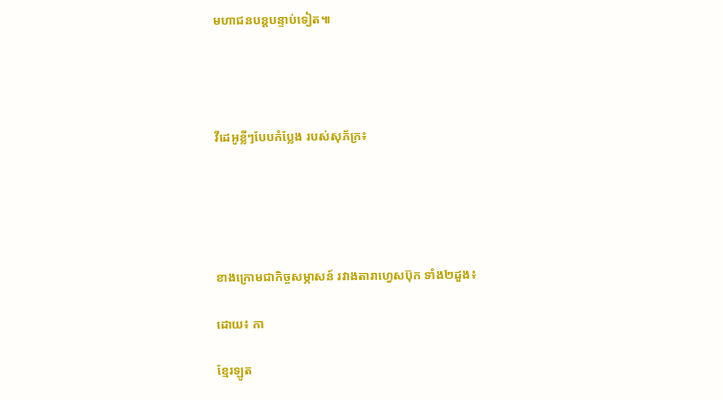មហាជនបន្តបន្ទាប់ទៀត៕




វីដេអូខ្លីៗបែបកំប្លែង របស់សុភ័ក្រ៖





ខាងក្រោមជាកិច្ចសម្ភាសន៍ រវាងតារាហ្វេសប៊ុក ទាំង២ដួង៖

ដោយ៖ កា

ខ្មែរឡូត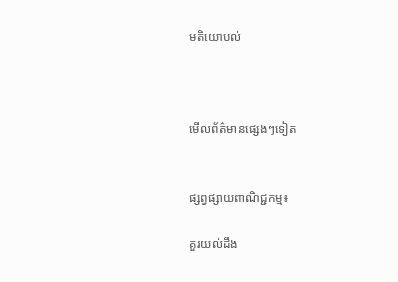មតិយោបល់



មើលព័ត៌មានផ្សេងៗទៀត


ផ្សព្វផ្សាយពាណិជ្ជកម្ម៖

គួរយល់ដឹង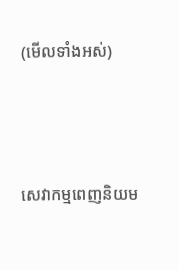(មើលទាំងអស់)



សេវាកម្មពេញនិយម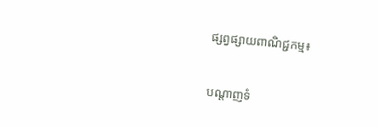ផ្សព្វផ្សាយពាណិជ្ជកម្ម៖


បណ្តាញទំ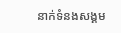នាក់ទំនងសង្គម